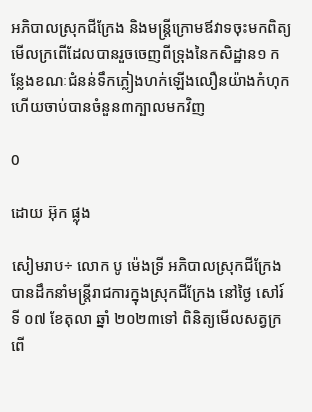អភិបាលស្រុកជីក្រែង និងមន្ត្រីក្រោមឪវាទចុះមកពិត្យមើលក្រពើដែលបានរួចចេញពីទ្រុងនៃកសិដ្ឋាន១ កន្លែងខណៈជំនន់ទឹកភ្លៀងហក់ឡើងលឿនយ៉ាងកំហុក ហើយចាប់បានចំនួន៣ក្បាលមកវិញ

0

ដោយ អ៊ុក ផ្លុង

សៀមរាប÷ លោក បូ ម៉េងទ្រី អភិបាលស្រុកជីក្រែង បានដឹកនាំមន្ត្រីរាជការក្នុងស្រុកជីក្រែង នៅថ្ងៃ សៅរ៍ ទី ០៧ ខែតុលា ឆ្នាំ ២០២៣ទៅ ពិនិត្យមើលសត្វក្រពើ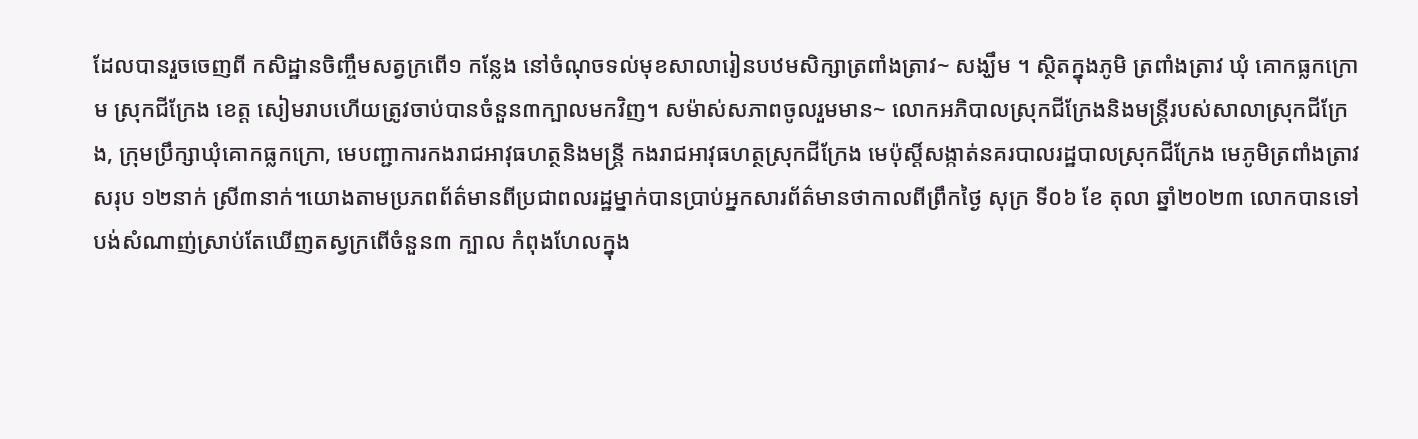ដែលបានរួចចេញពី កសិដ្ឋានចិញ្ចឹមសត្វក្រពើ១ កន្លែង នៅចំណុចទល់មុខសាលារៀនបឋមសិក្សាត្រពាំងត្រាវ~ សង្ឃឹម ។ ស្ថិតក្នុងភូមិ ត្រពាំងត្រាវ ឃុំ គោកធ្លកក្រោម ស្រុកជីក្រែង ខេត្ត សៀមរាបហើយត្រូវចាប់បានចំនួន៣ក្បាលមកវិញ។ សម៉ាស់សភាពចូលរួមមាន~ លោកអភិបាលស្រុកជីក្រែងនិងមន្ត្រីរបស់សាលាស្រុកជីក្រែង, ក្រុមប្រឹក្សាឃុំគោកធ្លកក្រោ, មេបញ្ជាការកងរាជអាវុធហត្ថនិងមន្ត្រី កងរាជអាវុធហត្ថស្រុកជីក្រែង មេប៉ុស្តិ៍សង្កាត់នគរបាលរដ្ឋបាលស្រុកជីក្រែង មេភូមិត្រពាំងត្រាវ សរុប ១២នាក់ ស្រី៣នាក់។យោងតាមប្រភពព័ត៌មានពីប្រជាពលរដ្ឋម្នាក់បានប្រាប់អ្នកសារព័ត៌មានថាកាលពីព្រឹកថ្ងៃ សុក្រ ទី០៦ ខែ តុលា ឆ្នាំ២០២៣ លោកបានទៅបង់សំណាញ់ស្រាប់តែឃើញតស្វក្រពើចំនួន៣ ក្បាល កំពុងហែលក្នុង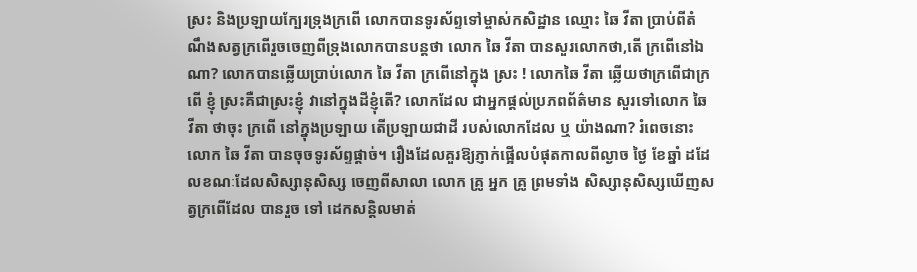ស្រះ និងប្រឡាយក្បែរទ្រុងក្រពើ លោកបានទូរស័ព្ទទៅម្ចាស់កសិដ្ឋាន ឈ្មោះ ឆៃ វីតា ប្រាប់ពីតំណឹងសត្វក្រពើរួចចេញពីទ្រុងលោកបានបន្តថា លោក ឆៃ វីតា បានសួរលោកថា,តើ ក្រពើនៅឯណា? លោកបានឆ្លើយប្រាប់លោក ឆៃ វីតា ក្រពើនៅក្នុង ស្រះ ! លោកឆៃ វីតា ឆ្លើយថាក្រពើជាក្រពើ ខ្ញុំ ស្រះគឺជាស្រះខ្ញុំ វានៅក្នុងដីខ្ញុំតើ? លោកដែល ជាអ្នកផ្ដល់ប្រភពព័ត៌មាន សួរទៅលោក ឆៃ វីតា ថាចុះ ក្រពើ នៅក្នុងប្រឡាយ តើប្រឡាយជាដី របស់លោកដែល ឬ យ៉ាងណា? រំពេចនោះលោក ឆៃ វីតា បានចុចទូរស័ព្ទផ្ដាច់។ រឿងដែលគួរឱ្យភ្ញាក់ផ្អើលបំផុតកាលពីល្ងាច ថ្ងៃ ខែឆ្នាំ ដដែលខណៈដែលសិស្សានុសិស្ស ចេញពីសាលា លោក គ្រូ អ្នក គ្រូ ព្រមទាំង សិស្សានុសិស្សឃើញសត្វក្រពើដែល បានរួច ទៅ ដេកសន្ដិលមាត់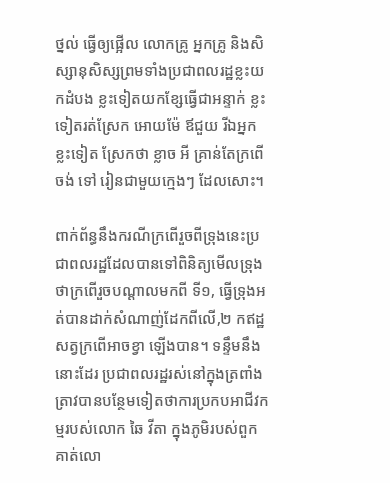ថ្នល់ ធ្វើឲ្យផ្អើល លោកគ្រូ អ្នកគ្រូ និងសិស្សានុសិស្សព្រមទាំងប្រជាពលរដ្ឋខ្លះយកដំបង ខ្លះទៀតយកខ្សែធ្វើជាអន្ទាក់ ខ្លះទៀតរត់ស្រែក អោយម៉ែ ឪជួយ រីឯអ្នកខ្លះទៀត ស្រែកថា ខ្លាច អី គ្រាន់តែក្រពើចង់ ទៅ រៀនជាមួយក្មេងៗ ដែលសោះ។

ពាក់ព័ន្ធនឹងករណីក្រពើរួចពីទ្រុងនេះប្រជាពលរដ្ឋដែលបានទៅពិនិត្យមើលទ្រុងថាក្រពើរួចបណ្ដាលមកពី ទី១, ធ្វើទ្រុងអត់បានដាក់សំណាញ់ដែកពីលើ,២ កឥដ្ឋ សត្វក្រពើអាចខ្វា ឡើងបាន។ ទន្ទឹមនឹងនោះដែរ ប្រជាពលរដ្ឋរស់នៅក្នុងត្រពាំងត្រាវបានបន្ថែមទៀតថាការប្រកបអាជីវកម្មរបស់លោក ឆៃ វីតា ក្នុងភូមិរបស់ពួកគាត់លោ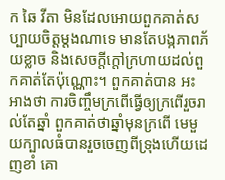ក ឆៃ វីតា មិនដែលអោយពួកគាត់សប្បាយចិត្តម្ដងណាទេ មានតែបង្កភាពភ័យខ្លាច និងសេចក្តីក្តៅក្រហាយដល់ពួកគាត់តែប៉ុណ្ណោះ។ ពួកគាត់បាន អះអាងថា ការចិញ្ចឹមក្រពើធ្វើឲ្យក្រពើរួចរាល់តែឆ្នាំ ពួកគាត់ថាឆ្នាំមុនក្រពើ មេមួយក្បាលធំបានរួចចេញពីទ្រុងហើយដេញខាំ គោ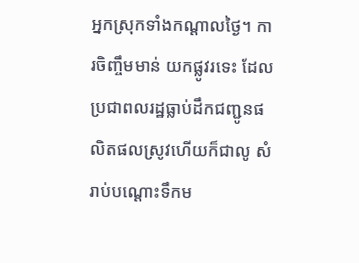អ្នកស្រុកទាំងកណ្តាលថ្ងៃ។ ការចិញ្ចឹមមាន់ យកផ្លូវរទេះ ដែលប្រជាពលរដ្ឋធ្លាប់ដឹកជញ្ជូនផលិតផលស្រូវហើយក៏ជាលូ សំរាប់បណ្ដោះទឹកម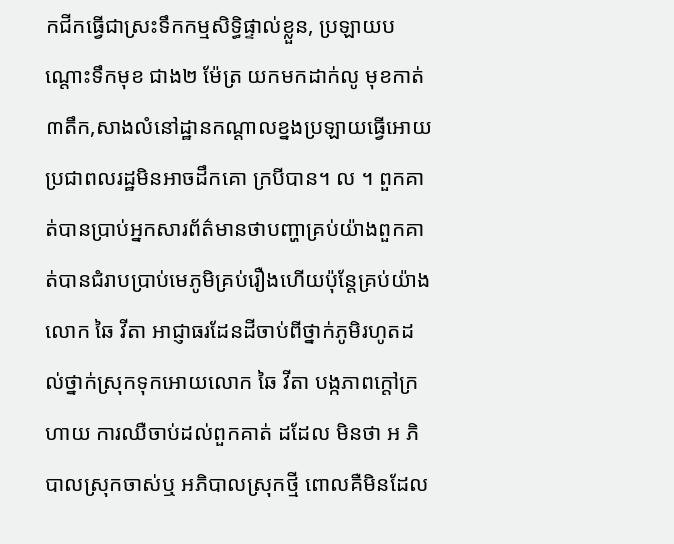កជីកធ្វើជាស្រះទឹកកម្មសិទ្ធិផ្ទាល់ខ្លួន, ប្រឡាយបណ្ដោះទឹកមុខ ជាង២ ម៉ែត្រ យកមកដាក់លូ មុខកាត់៣តឹក,សាងលំនៅដ្ឋានកណ្ដាលខ្នងប្រឡាយធ្វើអោយប្រជាពលរដ្ឋមិនអាចដឹកគោ ក្របីបាន។ ល ។ ពួកគាត់បានប្រាប់អ្នកសារព័ត៌មានថាបញ្ហាគ្រប់យ៉ាងពួកគាត់បានជំរាបប្រាប់មេភូមិគ្រប់រឿងហើយប៉ុន្តែគ្រប់យ៉ាង លោក ឆៃ វីតា អាជ្ញាធរដែនដីចាប់ពីថ្នាក់ភូមិរហូតដល់ថ្នាក់ស្រុកទុកអោយលោក ឆៃ វីតា បង្កភាពក្ដៅក្រហាយ ការឈឺចាប់ដល់ពួកគាត់ ដដែល មិនថា អ ភិបាលស្រុកចាស់ឬ អភិបាលស្រុកថ្មី ពោលគឺមិនដែល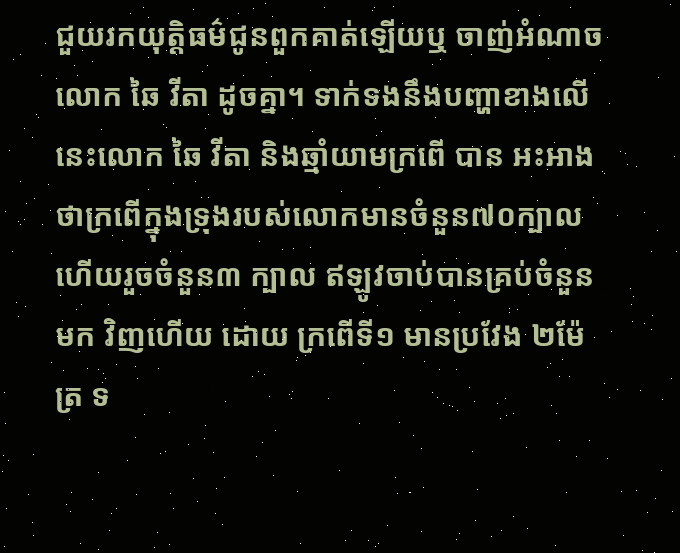ជួយរកយុត្តិធម៌ជូនពួកគាត់ឡើយឬ ចាញ់អំណាចលោក ឆៃ វីតា ដូចគ្នា។ ទាក់ទងនឹងបញ្ហាខាងលើនេះលោក ឆៃ វីតា និងឆ្មាំយាមក្រពើ បាន អះអាង ថាក្រពើក្នុងទ្រុងរបស់លោកមានចំនួន៧០ក្បាល ហើយរួចចំនួន៣ ក្បាល ឥឡូវចាប់បានគ្រប់ចំនួនមក វិញហើយ ដោយ ក្រពើទី១ មានប្រវែង ២ម៉ែត្រ ទ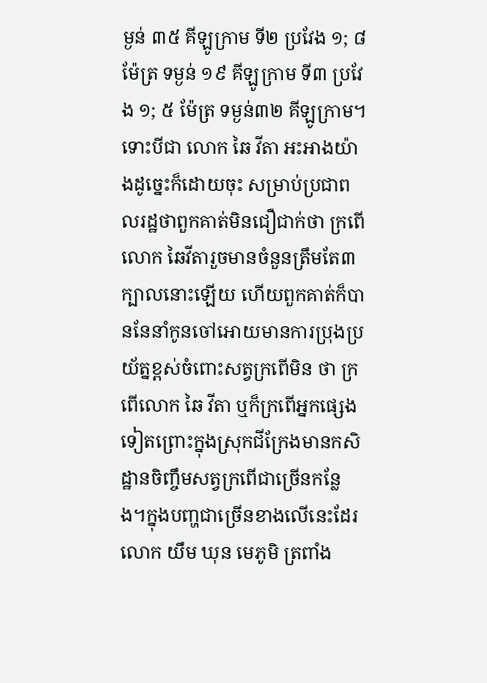ម្ងន់ ៣៥ គីឡូក្រាម ទី២ ប្រវែង ១; ៨ ម៉ែត្រ ទម្ងន់ ១៩ គីឡូក្រាម ទី៣ ប្រវែង ១; ៥ ម៉ែត្រ ទម្ងន់៣២ គីឡូក្រាម។ ទោះបីជា លោក ឆៃ វីតា អះអាងយ៉ាងដូច្នេះក៏ដោយចុះ សម្រាប់ប្រជាពលរដ្ឋថាពួកគាត់មិនជឿជាក់ថា ក្រពើលោក ឆៃវីតារួចមានចំនួនត្រឹមតែ៣ក្បាលនោះឡើយ ហើយពួកគាត់ក៏បាននែនាំកូនចៅអោយមានការប្រុងប្រយ័ត្នខ្ពស់ចំពោះសត្វក្រពើមិន ថា ក្រពើលោក ឆៃ វីតា ឬក៏ក្រពើអ្នកផ្សេងទៀតព្រោះក្នុងស្រុកជីក្រែងមានកសិដ្ឋានចិញ្ចឹមសត្វក្រពើជាច្រើនកន្លែង។ក្នុងបញ្ហជាច្រើនខាងលើនេះដែរ លោក យឹម ឃុន មេភូមិ ត្រពាំង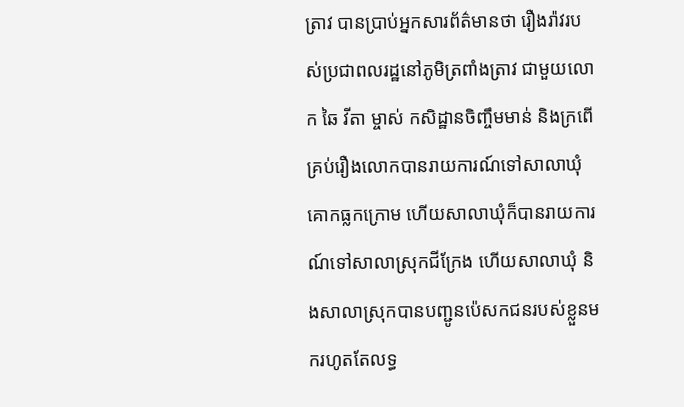ត្រាវ បានប្រាប់អ្នកសារព័ត៌មានថា រឿងរ៉ាវរបស់ប្រជាពលរដ្ឋនៅភូមិត្រពាំងត្រាវ ជាមួយលោក ឆៃ វីតា ម្ចាស់ កសិដ្ឋានចិញ្ចឹមមាន់ និងក្រពើ គ្រប់រឿងលោកបានរាយការណ៍ទៅសាលាឃុំ គោកធ្លកក្រោម ហើយសាលាឃុំក៏បានរាយការណ៍ទៅសាលាស្រុកជីក្រែង ហើយសាលាឃុំ និងសាលាស្រុកបានបញ្ជូនប៉េសកជនរបស់ខ្លួនមករហូតតែលទ្ធ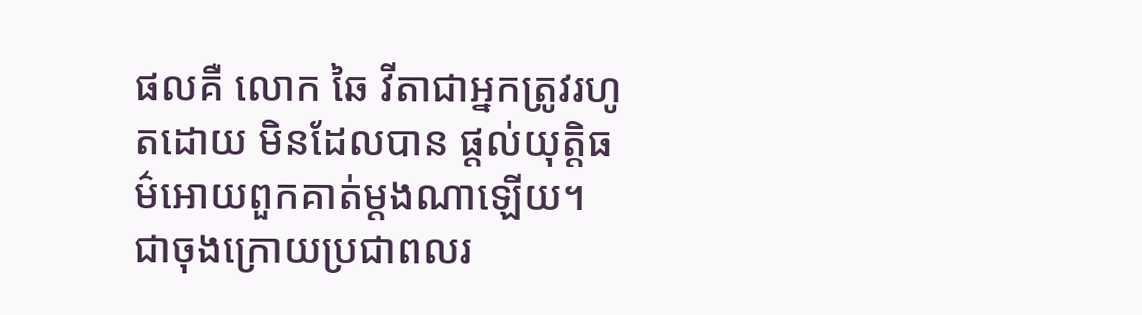ផលគឺ លោក ឆៃ វីតាជាអ្នកត្រូវរហូតដោយ មិនដែលបាន ផ្ដល់យុត្តិធម៌អោយពួកគាត់ម្ដងណាឡើយ។ ជាចុងក្រោយប្រជាពលរ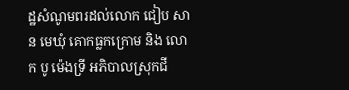ដ្ឋសំណូមពរដល់លោក ជៀប សាន មេឃុំ គោកធ្លកក្រោម និង លោក បូ ម៉េងទ្រី អភិបាលស្រុកជី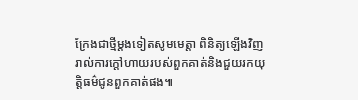ក្រែងជាថ្មីម្ដងទៀតសូមមេត្តា ពិនិត្យឡើងវិញរាល់ការក្តៅហាយរបស់ពួកគាត់និងជួយរកយុត្តិធម៌ជូនពួកគាត់ផង៕